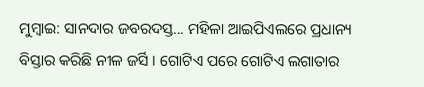ମୁମ୍ବାଇ: ସାନଦାର ଜବରଦସ୍ତ... ମହିଳା ଆଇପିଏଲରେ ପ୍ରଧାନ୍ୟ ବିସ୍ତାର କରିଛି ନୀଳ ଜର୍ସି । ଗୋଟିଏ ପରେ ଗୋଟିଏ ଲଗାତାର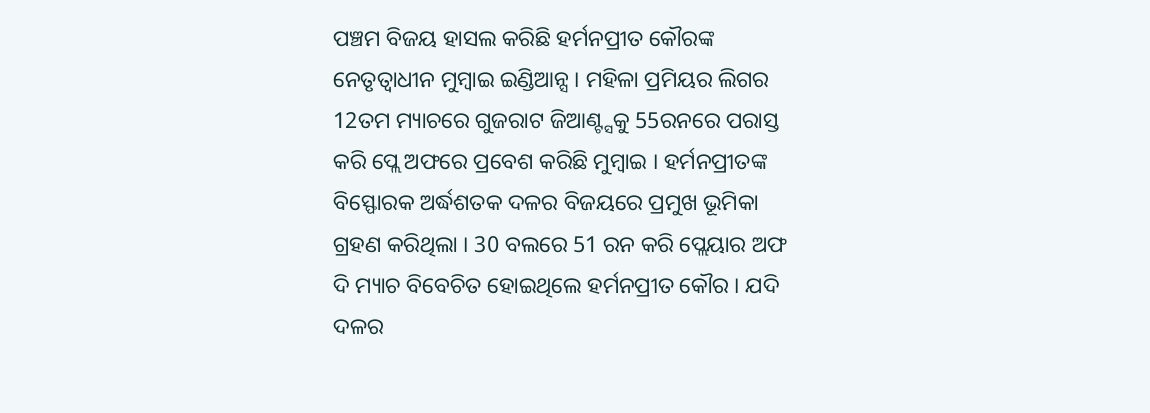ପଞ୍ଚମ ବିଜୟ ହାସଲ କରିଛି ହର୍ମନପ୍ରୀତ କୌରଙ୍କ ନେତୃତ୍ବାଧୀନ ମୁମ୍ବାଇ ଇଣ୍ଡିଆନ୍ସ । ମହିଳା ପ୍ରମିୟର ଲିଗର 12ତମ ମ୍ୟାଚରେ ଗୁଜରାଟ ଜିଆଣ୍ଟ୍ସକୁ 55ରନରେ ପରାସ୍ତ କରି ପ୍ଲେ ଅଫରେ ପ୍ରବେଶ କରିଛି ମୁମ୍ବାଇ । ହର୍ମନପ୍ରୀତଙ୍କ ବିସ୍ଫୋରକ ଅର୍ଦ୍ଧଶତକ ଦଳର ବିଜୟରେ ପ୍ରମୁଖ ଭୂମିକା ଗ୍ରହଣ କରିଥିଲା । 30 ବଲରେ 51 ରନ କରି ପ୍ଲେୟାର ଅଫ ଦି ମ୍ୟାଚ ବିବେଚିତ ହୋଇଥିଲେ ହର୍ମନପ୍ରୀତ କୌର । ଯଦି ଦଳର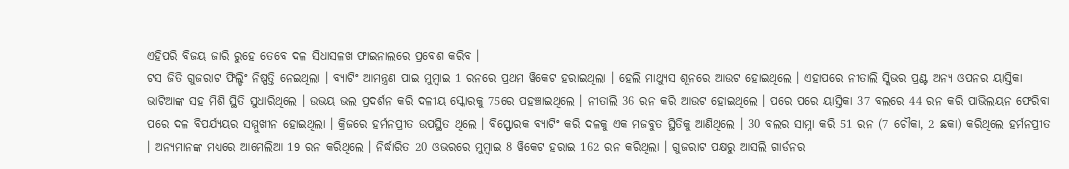ଏହିପରି ବିଜୟ ଜାରି ରୁହେ ତେବେ ଦଳ ସିଧାସଳଖ ଫାଇନାଲରେ ପ୍ରବେଶ କରିବ ।
ଟସ ଜିତି ଗୁଜରାଟ ଫିଲ୍ଡିଂ ନିଷ୍ପତ୍ତି ନେଇଥିଲା । ବ୍ୟାଟିଂ ଆମନ୍ତ୍ରଣ ପାଇ ମୁମ୍ବାଇ 1 ରନରେ ପ୍ରଥମ ୱିକେଟ ହରାଇଥିଲା । ହେଲି ମାଥ୍ୟୁସ ଶୂନରେ ଆଉଟ ହୋଇଥିଲେ । ଏହାପରେ ନୀତାଲି ସ୍କିଭର ପ୍ରଣ୍ଟ ଅନ୍ୟ ଓପନର ୟାସ୍ତିକା ଭାଟିଆଙ୍କ ସହ ମିଶି ସ୍ଥିତି ସୁଧାରିଥିଲେ । ଉଭୟ ଭଲ ପ୍ରଦର୍ଶନ କରି ଦଳୀୟ ସ୍କୋରକୁ 75ରେ ପହଞ୍ଚାଇଥିଲେ । ନୀତାଲି 36 ରନ କରି ଆଉଟ ହୋଇଥିଲେ । ପରେ ପରେ ୟାସ୍ତିକା 37 ବଲରେ 44 ରନ କରି ପାଭିଲୟନ ଫେରିବା ପରେ ଦଳ ବିପର୍ଯ୍ୟୟର ସମ୍ମୁଖୀନ ହୋଇଥିଲା । କ୍ରିଜରେ ହର୍ମନପ୍ରୀତ ଉପସ୍ଥିତ ଥିଲେ । ବିସ୍ଫୋରକ ବ୍ୟାଟିଂ କରି ଦଳକୁ ଏକ ମଜବୁତ ସ୍ଥିତିକୁ ଆଣିଥିଲେ । 30 ବଲର ସାମ୍ନା କରି 51 ରନ (7 ଚୌକା, 2 ଛକା) କରିଥିଲେ ହର୍ମନପ୍ରୀତ । ଅନ୍ୟମାନଙ୍କ ମଧ୍ୟରେ ଆମେଲିଆ 19 ରନ କରିଥିଲେ । ନିର୍ଦ୍ଧାରିତ 20 ଓଭରରେ ମୁମ୍ବାଇ 8 ୱିକେଟ ହରାଇ 162 ରନ କରିଥିଲା । ଗୁଜରାଟ ପକ୍ଷରୁ ଆସଲି ଗାର୍ଡନର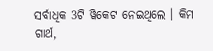ସର୍ବାଧିକ 3ଟି ୱିକେଟ ନେଇଥିଲେ । କିମ ଗାର୍ଥ,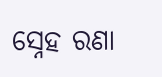ସ୍ନେହ ରଣା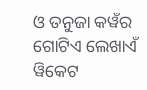ଓ ତନୁଜା କୱଁର ଗୋଟିଏ ଲେଖାଏଁ ୱିକେଟ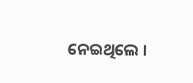ନେଇଥିଲେ ।